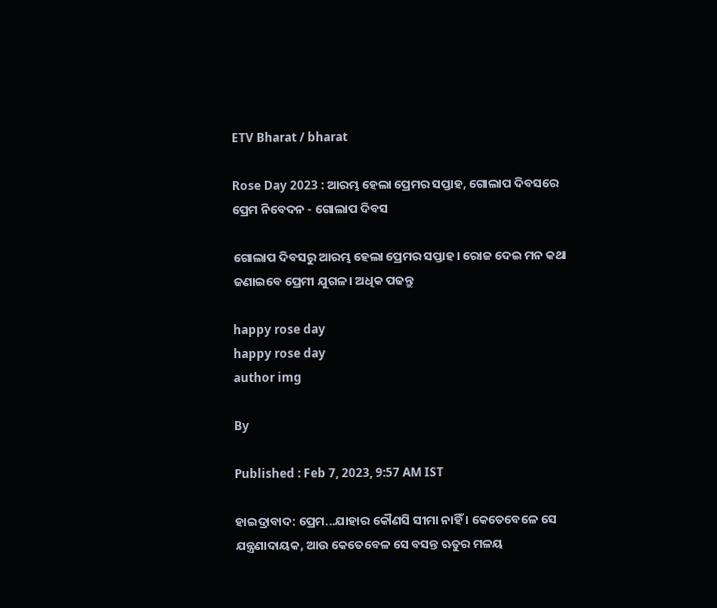ETV Bharat / bharat

Rose Day 2023 : ଆରମ୍ଭ ହେଲା ପ୍ରେମର ସପ୍ତାହ, ଗୋଲାପ ଦିବସରେ ପ୍ରେମ ନିବେଦନ - ଗୋଲାପ ଦିବସ

ଗୋଲାପ ଦିବସରୁ ଆରମ୍ଭ ହେଲା ପ୍ରେମର ସପ୍ତାହ। ରୋଜ ଦେଇ ମନ କଥା ଜଣାଇବେ ପ୍ରେମୀ ଯୁଗଳ। ଅଧିକ ପଢନ୍ତୁ

happy rose day
happy rose day
author img

By

Published : Feb 7, 2023, 9:57 AM IST

ହାଇଦ୍ରାବାଦ: ପ୍ରେମ...ଯାହାର କୌଣସି ସୀମା ନାହିଁ । କେତେବେଳେ ସେ ଯନ୍ତ୍ରଣାଦାୟକ, ଆଉ କେତେବେଳ ସେ ବସନ୍ତ ଋତୁର ମଳୟ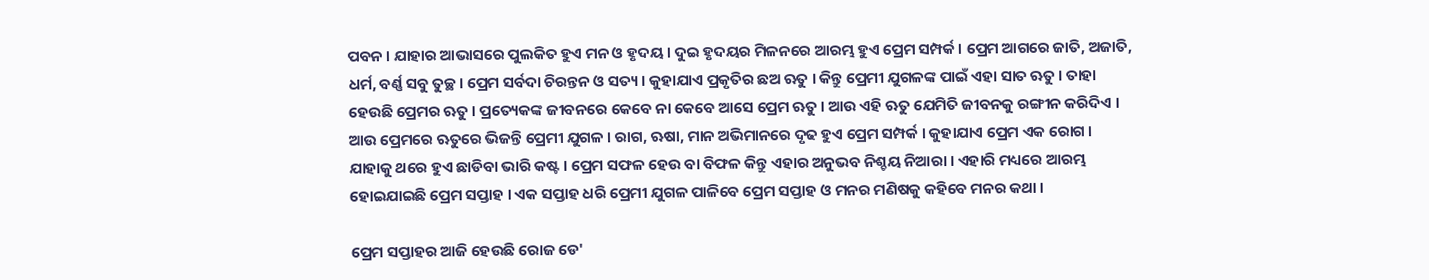ପବନ । ଯାହାର ଆଭାସରେ ପୁଲକିତ ହୁଏ ମନ ଓ ହୃଦୟ । ଦୁଇ ହୃଦୟର ମିଳନରେ ଆରମ୍ଭ ହୁଏ ପ୍ରେମ ସମ୍ପର୍କ । ପ୍ରେମ ଆଗରେ ଜାତି, ଅଜାତି, ଧର୍ମ, ବର୍ଣ୍ଣ ସବୁ ତୁଚ୍ଛ । ପ୍ରେମ ସର୍ବଦା ଚିରନ୍ତନ ଓ ସତ୍ୟ । କୁହାଯାଏ ପ୍ରକୃତିର ଛଅ ଋତୁ । କିନ୍ତୁ ପ୍ରେମୀ ଯୁଗଳଙ୍କ ପାଇଁ ଏହା ସାତ ଋତୁ । ତାହା ହେଉଛି ପ୍ରେମର ଋତୁ । ପ୍ରତ୍ୟେକଙ୍କ ଜୀବନରେ କେବେ ନା କେବେ ଆସେ ପ୍ରେମ ଋତୁ । ଆଉ ଏହି ଋତୁ ଯେମିତି ଜୀବନକୁ ରଙ୍ଗୀନ କରିଦିଏ । ଆଉ ପ୍ରେମରେ ଋତୁରେ ଭିଜନ୍ତି ପ୍ରେମୀ ଯୁଗଳ । ରାଗ, ଋଷା, ମାନ ଅଭିମାନରେ ଦୃଢ ହୁଏ ପ୍ରେମ ସମ୍ପର୍କ । କୁହାଯାଏ ପ୍ରେମ ଏକ ରୋଗ । ଯାହାକୁ ଥରେ ହୁଏ ଛାଡିବା ଭାରି କଷ୍ଟ । ପ୍ରେମ ସଫଳ ହେଉ ବା ବିଫଳ କିନ୍ତୁ ଏହାର ଅନୁଭବ ନିଶ୍ଚୟ ନିଆରା । ଏହାରି ମଧ୍ୟରେ ଆରମ୍ଭ ହୋଇଯାଇଛି ପ୍ରେମ ସପ୍ତାହ । ଏକ ସପ୍ତାହ ଧରି ପ୍ରେମୀ ଯୁଗଳ ପାଳିବେ ପ୍ରେମ ସପ୍ତାହ ଓ ମନର ମଣିଷକୁ କହିବେ ମନର କଥା ।

ପ୍ରେମ ସପ୍ତାହର ଆଜି ହେଉଛି ରୋଜ ଡେ'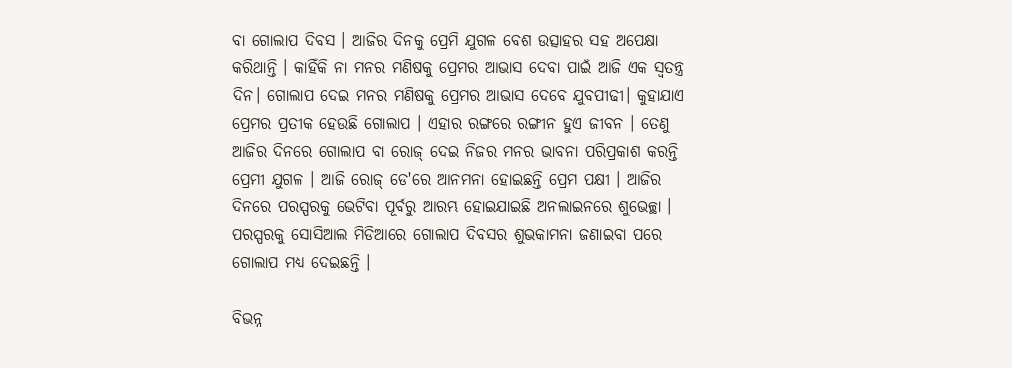ବା ଗୋଲାପ ଦିବସ । ଆଜିର ଦିନକୁ ପ୍ରେମି ଯୁଗଳ ବେଶ ଉତ୍ସାହର ସହ ଅପେକ୍ଷା କରିଥାନ୍ତି । କାହିଁକି ନା ମନର ମଣିଷକୁ ପ୍ରେମର ଆଭାସ ଦେବା ପାଇଁ ଆଜି ଏକ ସ୍ବତନ୍ତ୍ର ଦିନ। ଗୋଲାପ ଦେଇ ମନର ମଣିଷକୁ ପ୍ରେମର ଆଭାସ ଦେବେ ଯୁବପୀଢୀ। କୁହାଯାଏ ପ୍ରେମର ପ୍ରତୀକ ହେଉଛି ଗୋଲାପ । ଏହାର ରଙ୍ଗରେ ରଙ୍ଗୀନ ହୁଏ ଜୀବନ । ତେଣୁ ଆଜିର ଦିନରେ ଗୋଲାପ ବା ରୋଜ୍‌ ଦେଇ ନିଜର ମନର ଭାବନା ପରିପ୍ରକାଶ କରନ୍ତି ପ୍ରେମୀ ଯୁଗଳ । ଆଜି ରୋଜ୍‌ ଡେ'ରେ ଆନମନା ହୋଇଛନ୍ତି ପ୍ରେମ ପକ୍ଷୀ । ଆଜିର ଦିନରେ ପରସ୍ପରକୁ ଭେଟିବା ପୂର୍ବରୁ ଆରମ୍ଭ ହୋଇଯାଇଛି ଅନଲାଇନରେ ଶୁଭେଚ୍ଛା । ପରସ୍ପରକୁ ସୋସିଆଲ ମିଡିଆରେ ଗୋଲାପ ଦିବସର ଶୁଭକାମନା ଜଣାଇବା ପରେ ଗୋଲାପ ମଧ୍ୟ ଦେଇଛନ୍ତି ।

ବିଭନ୍ନ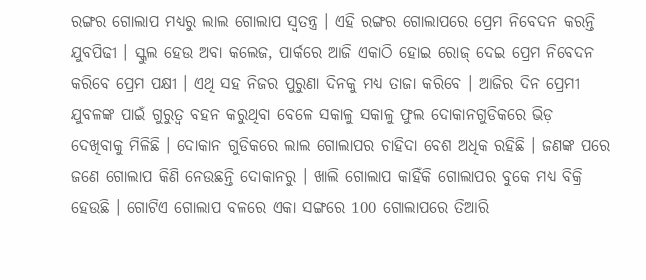ରଙ୍ଗର ଗୋଲାପ ମଧ୍ୟରୁ ଲାଲ ଗୋଲାପ ସ୍ବତନ୍ତ୍ର । ଏହି ରଙ୍ଗର ଗୋଲାପରେ ପ୍ରେମ ନିବେଦନ କରନ୍ତି ଯୁବପିଢୀ । ସ୍କୁଲ ହେଉ ଅବା କଲେଜ, ପାର୍କରେ ଆଜି ଏକାଠି ହୋଇ ରୋଜ୍‌ ଦେଇ ପ୍ରେମ ନିବେଦନ କରିବେ ପ୍ରେମ ପକ୍ଷୀ । ଏଥି ସହ ନିଜର ପୁରୁଣା ଦିନକୁ ମଧ୍ୟ ତାଜା କରିବେ । ଆଜିର ଦିନ ପ୍ରେମୀ ଯୁବଳଙ୍କ ପାଇଁ ଗୁରୁତ୍ବ ବହନ କରୁଥିବା ବେଳେ ସକାଳୁ ସକାଳୁ ଫୁଲ ଦୋକାନଗୁଡିକରେ ଭିଡ଼ ଦେଖିବାକୁ ମିଳିଛି । ଦୋକାନ ଗୁଡିକରେ ଲାଲ ଗୋଲାପର ଚାହିଦା ବେଶ ଅଧିକ ରହିଛି । ଜଣଙ୍କ ପରେ ଜଣେ ଗୋଲାପ କିଣି ନେଉଛନ୍ତି ଦୋକାନରୁ । ଖାଲି ଗୋଲାପ କାହିଁକି ଗୋଲାପର ବୁକେ ମଧ୍ୟ ବିକ୍ରି ହେଉଛି । ଗୋଟିଏ ଗୋଲାପ ବଳରେ ଏକା ସଙ୍ଗରେ 100 ଗୋଲାପରେ ତିଆରି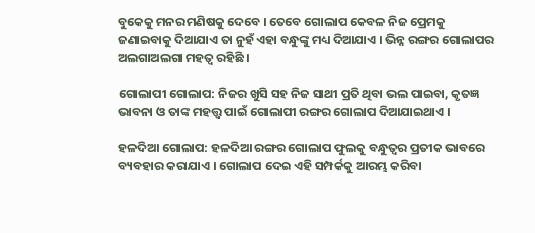ବୁକେକୁ ମନର ମଣିଷକୁ ଦେବେ । ତେବେ ଗୋଲାପ କେବଳ ନିଜ ପ୍ରେମକୁ ଜଣାଇବାକୁ ଦିଆଯାଏ ତା ନୁହଁ ଏହା ବନ୍ଧୁଙ୍କୁ ମଧ୍ୟ ଦିଆଯାଏ । ଭିନ୍ନ ରଙ୍ଗର ଗୋଲାପର ଅଲଗାଅଲଗା ମହତ୍ବ ରହିଛି ।

ଗୋଲାପୀ ଗୋଲାପ: ନିଜର ଖୁସି ସହ ନିଜ ସାଥୀ ପ୍ରତି ଥିବା ଭଲ ପାଇବା, କୃତଜ୍ଞ ଭାବନା ଓ ତାଙ୍କ ମହତ୍ତ୍ବ ପାଇଁ ଗୋଲାପୀ ରଙ୍ଗର ଗୋଲାପ ଦିଆଯାଇଥାଏ ।

ହଳଦିଆ ଗୋଲାପ: ହଳଦିଆ ରଙ୍ଗର ଗୋଲାପ ଫୁଲକୁ ବନ୍ଧୁତ୍ୱର ପ୍ରତୀକ ଭାବରେ ବ୍ୟବହାର କରାଯାଏ । ଗୋଲାପ ଦେଇ ଏହି ସମ୍ପର୍କକୁ ଆରମ୍ଭ କରିବା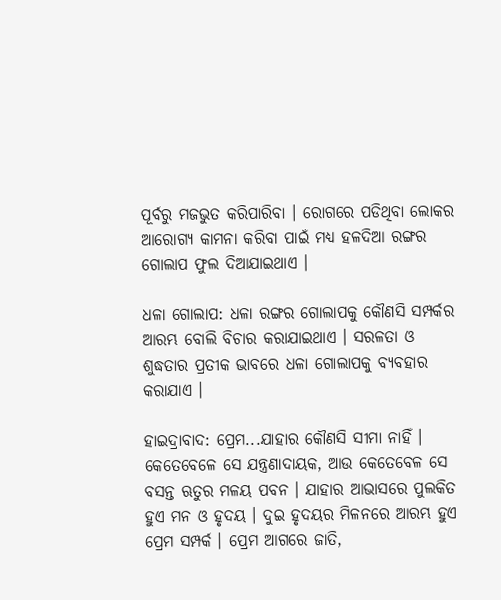ପୂର୍ବରୁ ମଜଭୁତ କରିପାରିବା । ରୋଗରେ ପଡିଥିବା ଲୋକର ଆରୋଗ୍ୟ କାମନା କରିବା ପାଇଁ ମଧ୍ୟ ହଳଦିଆ ରଙ୍ଗର ଗୋଲାପ ଫୁଲ ଦିଆଯାଇଥାଏ ।

ଧଳା ଗୋଲାପ: ଧଳା ରଙ୍ଗର ଗୋଲାପକୁ କୌଣସି ସମ୍ପର୍କର ଆରମ୍ଭ ବୋଲି ବିଚାର କରାଯାଇଥାଏ । ସରଳତା ଓ ଶୁଦ୍ଧତାର ପ୍ରତୀକ ଭାବରେ ଧଳା ଗୋଲାପକୁ ବ୍ୟବହାର କରାଯାଏ ।

ହାଇଦ୍ରାବାଦ: ପ୍ରେମ...ଯାହାର କୌଣସି ସୀମା ନାହିଁ । କେତେବେଳେ ସେ ଯନ୍ତ୍ରଣାଦାୟକ, ଆଉ କେତେବେଳ ସେ ବସନ୍ତ ଋତୁର ମଳୟ ପବନ । ଯାହାର ଆଭାସରେ ପୁଲକିତ ହୁଏ ମନ ଓ ହୃଦୟ । ଦୁଇ ହୃଦୟର ମିଳନରେ ଆରମ୍ଭ ହୁଏ ପ୍ରେମ ସମ୍ପର୍କ । ପ୍ରେମ ଆଗରେ ଜାତି,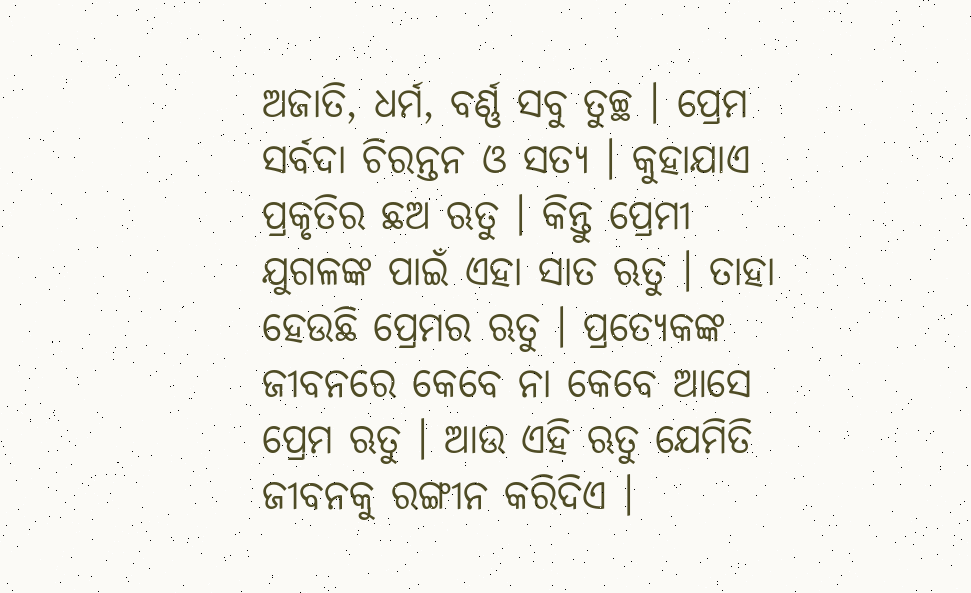ଅଜାତି, ଧର୍ମ, ବର୍ଣ୍ଣ ସବୁ ତୁଚ୍ଛ । ପ୍ରେମ ସର୍ବଦା ଚିରନ୍ତନ ଓ ସତ୍ୟ । କୁହାଯାଏ ପ୍ରକୃତିର ଛଅ ଋତୁ । କିନ୍ତୁ ପ୍ରେମୀ ଯୁଗଳଙ୍କ ପାଇଁ ଏହା ସାତ ଋତୁ । ତାହା ହେଉଛି ପ୍ରେମର ଋତୁ । ପ୍ରତ୍ୟେକଙ୍କ ଜୀବନରେ କେବେ ନା କେବେ ଆସେ ପ୍ରେମ ଋତୁ । ଆଉ ଏହି ଋତୁ ଯେମିତି ଜୀବନକୁ ରଙ୍ଗୀନ କରିଦିଏ ।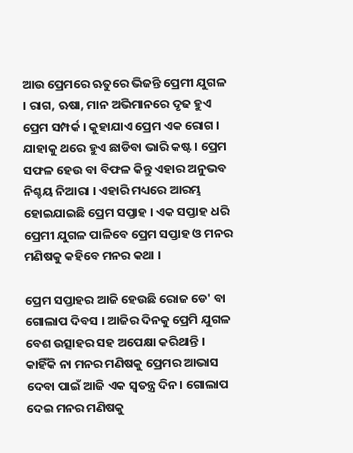ଆଉ ପ୍ରେମରେ ଋତୁରେ ଭିଜନ୍ତି ପ୍ରେମୀ ଯୁଗଳ । ରାଗ, ଋଷା, ମାନ ଅଭିମାନରେ ଦୃଢ ହୁଏ ପ୍ରେମ ସମ୍ପର୍କ । କୁହାଯାଏ ପ୍ରେମ ଏକ ରୋଗ । ଯାହାକୁ ଥରେ ହୁଏ ଛାଡିବା ଭାରି କଷ୍ଟ । ପ୍ରେମ ସଫଳ ହେଉ ବା ବିଫଳ କିନ୍ତୁ ଏହାର ଅନୁଭବ ନିଶ୍ଚୟ ନିଆରା । ଏହାରି ମଧ୍ୟରେ ଆରମ୍ଭ ହୋଇଯାଇଛି ପ୍ରେମ ସପ୍ତାହ । ଏକ ସପ୍ତାହ ଧରି ପ୍ରେମୀ ଯୁଗଳ ପାଳିବେ ପ୍ରେମ ସପ୍ତାହ ଓ ମନର ମଣିଷକୁ କହିବେ ମନର କଥା ।

ପ୍ରେମ ସପ୍ତାହର ଆଜି ହେଉଛି ରୋଜ ଡେ' ବା ଗୋଲାପ ଦିବସ । ଆଜିର ଦିନକୁ ପ୍ରେମି ଯୁଗଳ ବେଶ ଉତ୍ସାହର ସହ ଅପେକ୍ଷା କରିଥାନ୍ତି । କାହିଁକି ନା ମନର ମଣିଷକୁ ପ୍ରେମର ଆଭାସ ଦେବା ପାଇଁ ଆଜି ଏକ ସ୍ବତନ୍ତ୍ର ଦିନ। ଗୋଲାପ ଦେଇ ମନର ମଣିଷକୁ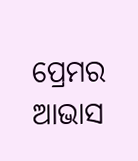ପ୍ରେମର ଆଭାସ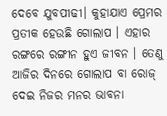ଦେବେ ଯୁବପୀଢୀ। କୁହାଯାଏ ପ୍ରେମର ପ୍ରତୀକ ହେଉଛି ଗୋଲାପ । ଏହାର ରଙ୍ଗରେ ରଙ୍ଗୀନ ହୁଏ ଜୀବନ । ତେଣୁ ଆଜିର ଦିନରେ ଗୋଲାପ ବା ରୋଜ୍‌ ଦେଇ ନିଜର ମନର ଭାବନା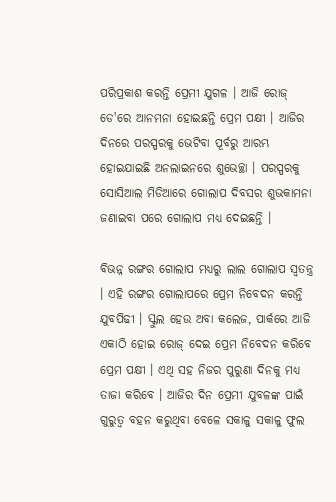ପରିପ୍ରକାଶ କରନ୍ତି ପ୍ରେମୀ ଯୁଗଳ । ଆଜି ରୋଜ୍‌ ଡେ'ରେ ଆନମନା ହୋଇଛନ୍ତି ପ୍ରେମ ପକ୍ଷୀ । ଆଜିର ଦିନରେ ପରସ୍ପରକୁ ଭେଟିବା ପୂର୍ବରୁ ଆରମ୍ଭ ହୋଇଯାଇଛି ଅନଲାଇନରେ ଶୁଭେଚ୍ଛା । ପରସ୍ପରକୁ ସୋସିଆଲ ମିଡିଆରେ ଗୋଲାପ ଦିବସର ଶୁଭକାମନା ଜଣାଇବା ପରେ ଗୋଲାପ ମଧ୍ୟ ଦେଇଛନ୍ତି ।

ବିଭନ୍ନ ରଙ୍ଗର ଗୋଲାପ ମଧ୍ୟରୁ ଲାଲ ଗୋଲାପ ସ୍ବତନ୍ତ୍ର । ଏହି ରଙ୍ଗର ଗୋଲାପରେ ପ୍ରେମ ନିବେଦନ କରନ୍ତି ଯୁବପିଢୀ । ସ୍କୁଲ ହେଉ ଅବା କଲେଜ, ପାର୍କରେ ଆଜି ଏକାଠି ହୋଇ ରୋଜ୍‌ ଦେଇ ପ୍ରେମ ନିବେଦନ କରିବେ ପ୍ରେମ ପକ୍ଷୀ । ଏଥି ସହ ନିଜର ପୁରୁଣା ଦିନକୁ ମଧ୍ୟ ତାଜା କରିବେ । ଆଜିର ଦିନ ପ୍ରେମୀ ଯୁବଳଙ୍କ ପାଇଁ ଗୁରୁତ୍ବ ବହନ କରୁଥିବା ବେଳେ ସକାଳୁ ସକାଳୁ ଫୁଲ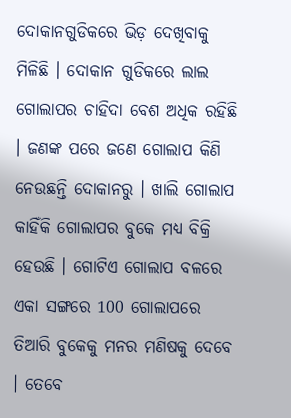ଦୋକାନଗୁଡିକରେ ଭିଡ଼ ଦେଖିବାକୁ ମିଳିଛି । ଦୋକାନ ଗୁଡିକରେ ଲାଲ ଗୋଲାପର ଚାହିଦା ବେଶ ଅଧିକ ରହିଛି । ଜଣଙ୍କ ପରେ ଜଣେ ଗୋଲାପ କିଣି ନେଉଛନ୍ତି ଦୋକାନରୁ । ଖାଲି ଗୋଲାପ କାହିଁକି ଗୋଲାପର ବୁକେ ମଧ୍ୟ ବିକ୍ରି ହେଉଛି । ଗୋଟିଏ ଗୋଲାପ ବଳରେ ଏକା ସଙ୍ଗରେ 100 ଗୋଲାପରେ ତିଆରି ବୁକେକୁ ମନର ମଣିଷକୁ ଦେବେ । ତେବେ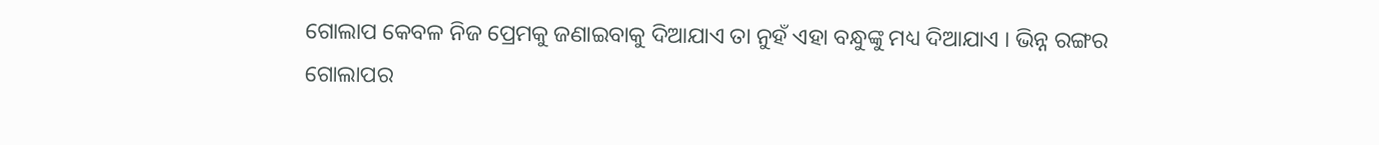ଗୋଲାପ କେବଳ ନିଜ ପ୍ରେମକୁ ଜଣାଇବାକୁ ଦିଆଯାଏ ତା ନୁହଁ ଏହା ବନ୍ଧୁଙ୍କୁ ମଧ୍ୟ ଦିଆଯାଏ । ଭିନ୍ନ ରଙ୍ଗର ଗୋଲାପର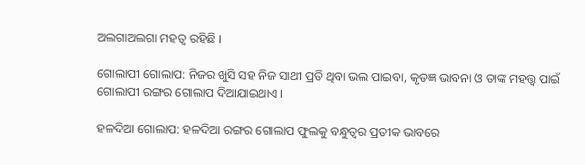ଅଲଗାଅଲଗା ମହତ୍ବ ରହିଛି ।

ଗୋଲାପୀ ଗୋଲାପ: ନିଜର ଖୁସି ସହ ନିଜ ସାଥୀ ପ୍ରତି ଥିବା ଭଲ ପାଇବା, କୃତଜ୍ଞ ଭାବନା ଓ ତାଙ୍କ ମହତ୍ତ୍ବ ପାଇଁ ଗୋଲାପୀ ରଙ୍ଗର ଗୋଲାପ ଦିଆଯାଇଥାଏ ।

ହଳଦିଆ ଗୋଲାପ: ହଳଦିଆ ରଙ୍ଗର ଗୋଲାପ ଫୁଲକୁ ବନ୍ଧୁତ୍ୱର ପ୍ରତୀକ ଭାବରେ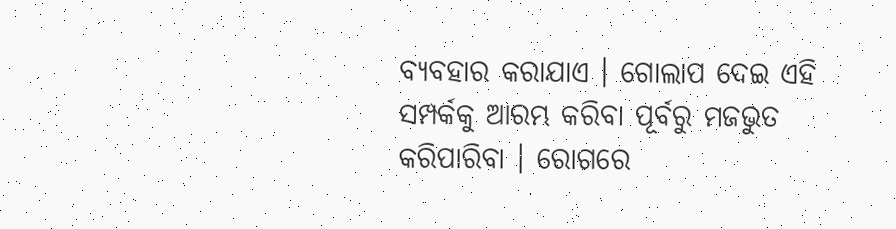ବ୍ୟବହାର କରାଯାଏ । ଗୋଲାପ ଦେଇ ଏହି ସମ୍ପର୍କକୁ ଆରମ୍ଭ କରିବା ପୂର୍ବରୁ ମଜଭୁତ କରିପାରିବା । ରୋଗରେ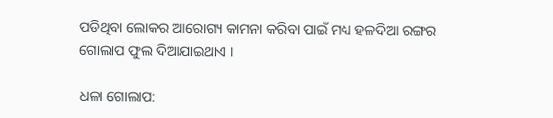ପଡିଥିବା ଲୋକର ଆରୋଗ୍ୟ କାମନା କରିବା ପାଇଁ ମଧ୍ୟ ହଳଦିଆ ରଙ୍ଗର ଗୋଲାପ ଫୁଲ ଦିଆଯାଇଥାଏ ।

ଧଳା ଗୋଲାପ: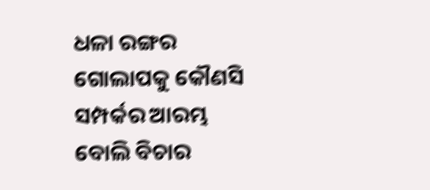ଧଳା ରଙ୍ଗର ଗୋଲାପକୁ କୌଣସି ସମ୍ପର୍କର ଆରମ୍ଭ ବୋଲି ବିଚାର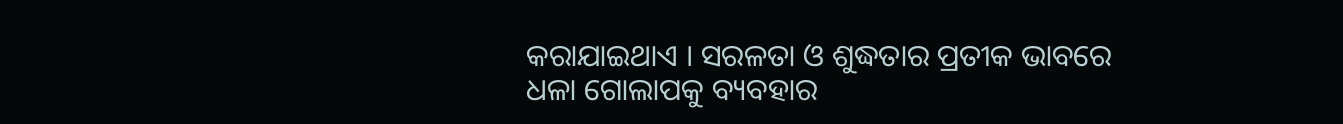କରାଯାଇଥାଏ । ସରଳତା ଓ ଶୁଦ୍ଧତାର ପ୍ରତୀକ ଭାବରେ ଧଳା ଗୋଲାପକୁ ବ୍ୟବହାର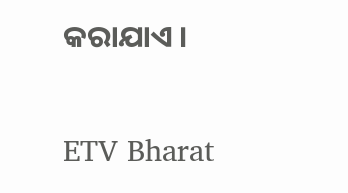କରାଯାଏ ।

ETV Bharat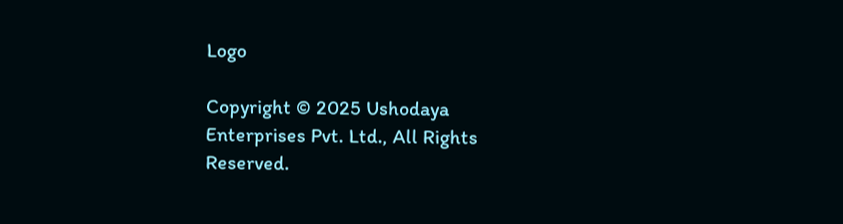Logo

Copyright © 2025 Ushodaya Enterprises Pvt. Ltd., All Rights Reserved.